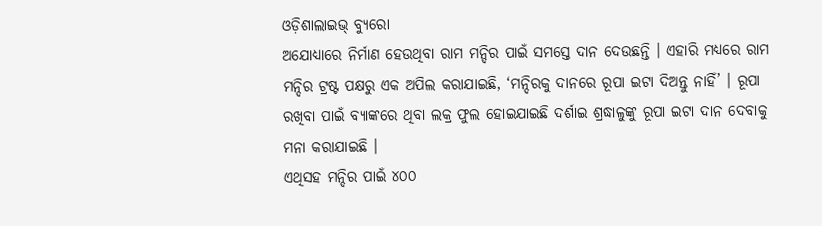ଓଡ଼ିଶାଲାଇଭ୍ ବ୍ୟୁରୋ
ଅଯୋଧ୍ୟାରେ ନିର୍ମାଣ ହେଉଥିବା ରାମ ମନ୍ଦିର ପାଇଁ ସମସ୍ତେ ଦାନ ଦେଉଛନ୍ତି । ଏହାରି ମଧ୍ୟରେ ରାମ ମନ୍ଦିର ଟ୍ରଷ୍ଟ ପକ୍ଷରୁ ଏକ ଅପିଲ କରାଯାଇଛି, ‘ମନ୍ଦିରକୁ ଦାନରେ ରୂପା ଇଟା ଦିଅନ୍ତୁ ନାହିଁ’ । ରୂପା ରଖିବା ପାଇଁ ବ୍ୟାଙ୍କରେ ଥିବା ଲକ୍ର ଫୁଲ ହୋଇଯାଇଛି ଦର୍ଶାଇ ଶ୍ରଦ୍ଧାଳୁଙ୍କୁ ରୂପା ଇଟା ଦାନ ଦେବାକୁ ମନା କରାଯାଇଛି ।
ଏଥିସହ ମନ୍ଦିର ପାଇଁ ୪୦୦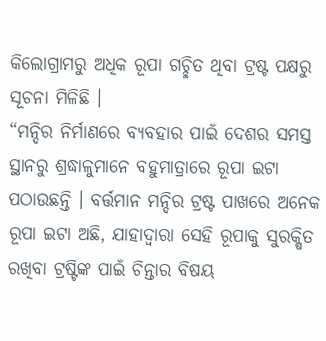କିଲୋଗ୍ରାମରୁ ଅଧିକ ରୂପା ଗଚ୍ଛିତ ଥିବା ଟ୍ରଷ୍ଟ ପକ୍ଷରୁ ସୂଚନା ମିଳିଛି ।
“ମନ୍ଦିର ନିର୍ମାଣରେ ବ୍ୟବହାର ପାଇଁ ଦେଶର ସମସ୍ତ ସ୍ଥାନରୁ ଶ୍ରଦ୍ଧାଳୁମାନେ ବହୁମାତ୍ରାରେ ରୂପା ଇଟା ପଠାଉଛନ୍ତି । ବର୍ତ୍ତମାନ ମନ୍ଦିର ଟ୍ରଷ୍ଟ ପାଖରେ ଅନେକ ରୂପା ଇଟା ଅଛି, ଯାହାଦ୍ୱାରା ସେହି ରୂପାକୁ ସୁରକ୍ଷିତ ରଖିବା ଟ୍ରଷ୍ଟିଙ୍କ ପାଇଁ ଚିନ୍ତାର ବିଷୟ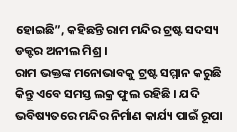ହୋଇଛି”, କହିଛନ୍ତି ରାମ ମନ୍ଦିର ଟ୍ରଷ୍ଟ ସଦସ୍ୟ ଡକ୍ଟର ଅନୀଲ ମିଶ୍ର ।
ରାମ ଭକ୍ତଙ୍କ ମନୋଭାବକୁ ଟ୍ରଷ୍ଟ ସମ୍ମାନ କରୁଛି କିନ୍ତୁ ଏବେ ସମସ୍ତ ଲକ୍ର ଫୁଲ ରହିଛି । ଯଦି ଭବିଷ୍ୟତରେ ମନ୍ଦିର ନିର୍ମାଣ କାର୍ଯ୍ୟ ପାଇଁ ରୂପା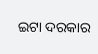ଇଟା ଦରକାର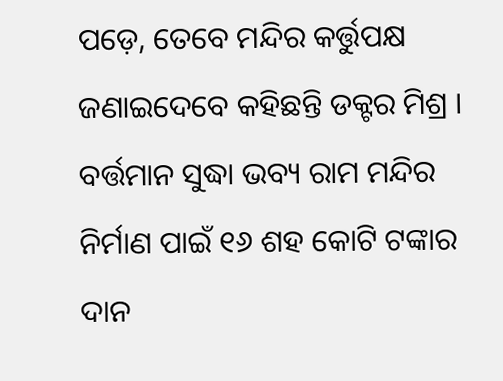ପଡ଼େ, ତେବେ ମନ୍ଦିର କର୍ତ୍ତୁପକ୍ଷ ଜଣାଇଦେବେ କହିଛନ୍ତି ଡକ୍ଟର ମିଶ୍ର । ବର୍ତ୍ତମାନ ସୁଦ୍ଧା ଭବ୍ୟ ରାମ ମନ୍ଦିର ନିର୍ମାଣ ପାଇଁ ୧୬ ଶହ କୋଟି ଟଙ୍କାର ଦାନ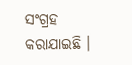ସଂଗ୍ରହ କରାଯାଇଛି ।